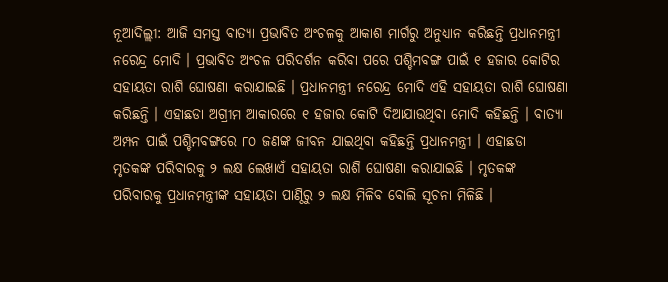ନୂଆଦିଲ୍ଲୀ: ଆଜି ସମସ୍ତ ବାତ୍ୟା ପ୍ରଭାବିତ ଅଂଚଳକୁ ଆକାଶ ମାର୍ଗରୁ ଅନୁଧ୍ୟାନ କରିଛନ୍ତି ପ୍ରଧାନମନ୍ତ୍ରୀ ନରେନ୍ଦ୍ର ମୋଦି । ପ୍ରଭାବିତ ଅଂଚଳ ପରିଦର୍ଶନ କରିବା ପରେ ପଶ୍ଚିମବଙ୍ଗ ପାଇଁ ୧ ହଜାର କୋଟିର ସହାୟତା ରାଶି ଘୋଷଣା କରାଯାଇଛି । ପ୍ରଧାନମନ୍ତ୍ରୀ ନରେନ୍ଦ୍ର ମୋଦି ଏହି ସହାୟତା ରାଶି ଘୋଷଣା କରିଛନ୍ତି । ଏହାଛଡା ଅଗ୍ରୀମ ଆକାରରେ ୧ ହଜାର କୋଟି ଦିଆଯାଉଥିବା ମୋଦି କହିଛନ୍ତି । ବାତ୍ୟା ଅମ୍ପନ ପାଇଁ ପଶ୍ଚିମବଙ୍ଗରେ ୮୦ ଜଣଙ୍କ ଜୀବନ ଯାଇଥିବା କହିଛନ୍ତି ପ୍ରଧାନମନ୍ତ୍ରୀ । ଏହାଛଡା ମୃତକଙ୍କ ପରିବାରକୁ ୨ ଲକ୍ଷ ଲେଖାଏଁ ସହାୟତା ରାଶି ଘୋଷଣା କରାଯାଇଛି । ମୃତକଙ୍କ ପରିବାରକୁ ପ୍ରଧାନମନ୍ତ୍ରୀଙ୍କ ସହାୟତା ପାଣ୍ଠିରୁ ୨ ଲକ୍ଷ ମିଳିବ ବୋଲି ସୂଚନା ମିଳିଛି ।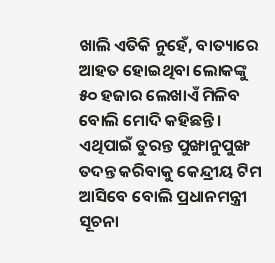ଖାଲି ଏତିକି ନୁହେଁ, ବାତ୍ୟାରେ ଆହତ ହୋଇଥିବା ଲୋକଙ୍କୁ ୫୦ ହଜାର ଲେଖାଏଁ ମିଳିବ ବୋଲି ମୋଦି କହିଛନ୍ତି । ଏଥିପାଇଁ ତୁରନ୍ତ ପୁଙ୍ଖାନୁପୁଙ୍ଖ ତଦନ୍ତ କରିବାକୁ କେନ୍ଦ୍ରୀୟ ଟିମ ଆସିବେ ବୋଲି ପ୍ରଧାନମନ୍ତ୍ରୀ ସୂଚନା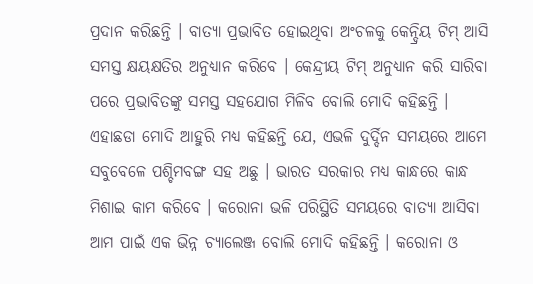ପ୍ରଦାନ କରିଛନ୍ତି । ବାତ୍ୟା ପ୍ରଭାବିତ ହୋଇଥିବା ଅଂଚଳକୁ କେନ୍ଦ୍ରିୟ ଟିମ୍ ଆସି ସମସ୍ତ କ୍ଷୟକ୍ଷତିର ଅନୁଧ୍ୟାନ କରିବେ । କେନ୍ଦ୍ରୀୟ ଟିମ୍ ଅନୁଧ୍ୟାନ କରି ସାରିବା ପରେ ପ୍ରଭାବିତଙ୍କୁ ସମସ୍ତ ସହଯୋଗ ମିଳିବ ବୋଲି ମୋଦି କହିଛନ୍ତି । ଏହାଛଡା ମୋଦି ଆହୁରି ମଧ୍ୟ କହିଛନ୍ତି ଯେ, ଏଭଳି ଦୁର୍ଦ୍ଦିନ ସମୟରେ ଆମେ ସବୁବେଳେ ପଶ୍ଚିମବଙ୍ଗ ସହ ଅଛୁ । ଭାରତ ସରକାର ମଧ୍ୟ କାନ୍ଧରେ କାନ୍ଧ ମିଶାଇ କାମ କରିବେ । କରୋନା ଭଳି ପରିସ୍ଥିତି ସମୟରେ ବାତ୍ୟା ଆସିବା ଆମ ପାଇଁ ଏକ ଭିନ୍ନ ଚ୍ୟାଲେଞ୍ଜ ବୋଲି ମୋଦି କହିଛନ୍ତି । କରୋନା ଓ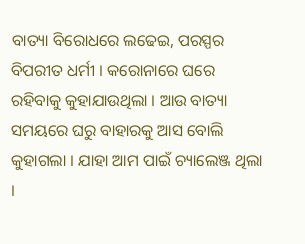ବାତ୍ୟା ବିରୋଧରେ ଲଢେଇ, ପରସ୍ପର ବିପରୀତ ଧର୍ମୀ । କରୋନାରେ ଘରେ ରହିବାକୁ କୁହାଯାଉଥିଲା । ଆଉ ବାତ୍ୟା ସମୟରେ ଘରୁ ବାହାରକୁ ଆସ ବୋଲି କୁହାଗଲା । ଯାହା ଆମ ପାଇଁ ଚ୍ୟାଲେଞ୍ଜ ଥିଲା ।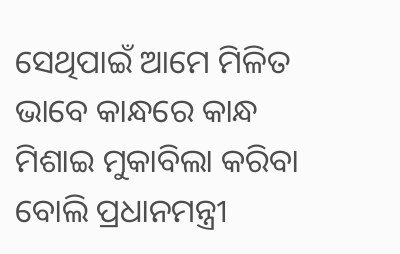ସେଥିପାଇଁ ଆମେ ମିଳିତ ଭାବେ କାନ୍ଧରେ କାନ୍ଧ ମିଶାଇ ମୁକାବିଲା କରିବା ବୋଲି ପ୍ରଧାନମନ୍ତ୍ରୀ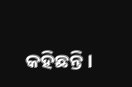କହିଛନ୍ତି ।